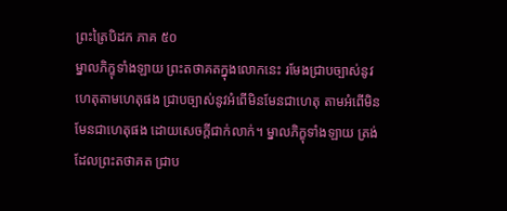ព្រះត្រៃបិដក ភាគ ៥០
ម្នាលភិក្ខុទាំងឡាយ ព្រះតថាគតក្នុងលោកនេះ រមែងជ្រាបច្បាស់នូវហេតុតាមហេតុផង ជ្រាបច្បាស់នូវអំពើមិនមែនជាហេតុ តាមអំពើមិនមែនជាហេតុផង ដោយសេចក្តីជាក់លាក់។ ម្នាលភិក្ខុទាំងឡាយ ត្រង់ដែលព្រះតថាគត ជ្រាប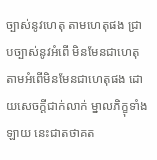ច្បាស់នូវហេតុ តាមហេតុផង ជ្រាបច្បាស់នូវអំពើ មិនមែនជាហេតុ តាមអំពើមិនមែនជាហេតុផង ដោយសេចក្តីជាក់លាក់ ម្នាលភិក្ខុទាំងឡាយ នេះជាតថាគត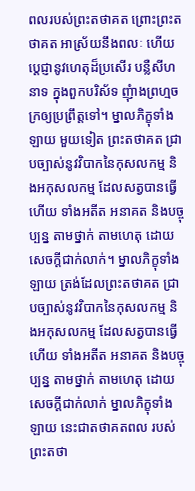ពលរបស់ព្រះតថាគត ព្រោះព្រះតថាគត អាស្រ័យនឹងពលៈ ហើយប្តេជ្ញានូវហេតុដ៏ប្រសើរ បន្លឺសីហនាទ ក្នុងពួកបរិស័ទ ញុំាងព្រហ្មចក្រឲ្យប្រព្រឹត្តទៅ។ ម្នាលភិក្ខុទាំងឡាយ មួយទៀត ព្រះតថាគត ជ្រាបច្បាស់នូវវិបាកនៃកុសលកម្ម និងអកុសលកម្ម ដែលសត្វបានធ្វើហើយ ទាំងអតីត អនាគត និងបច្ចុប្បន្ន តាមថ្នាក់ តាមហេតុ ដោយសេចក្តីជាក់លាក់។ ម្នាលភិក្ខុទាំងឡាយ ត្រង់ដែលព្រះតថាគត ជ្រាបច្បាស់នូវវិបាកនៃកុសលកម្ម និងអកុសលកម្ម ដែលសត្វបានធ្វើហើយ ទាំងអតីត អនាគត និងបច្ចុប្បន្ន តាមថ្នាក់ តាមហេតុ ដោយសេចក្តីជាក់លាក់ ម្នាលភិក្ខុទាំងឡាយ នេះជាតថាគតពល របស់ព្រះតថា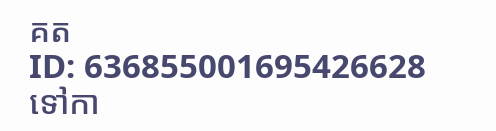គត
ID: 636855001695426628
ទៅកា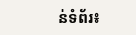ន់ទំព័រ៖